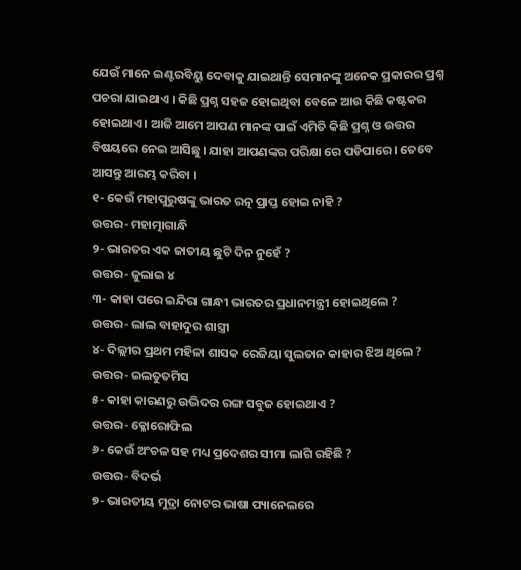ଯେଉଁ ମାନେ ଇଣ୍ଟରବିୟୁ ଦେବାକୁ ଯାଇଥାନ୍ତି ସେମାନଙ୍କୁ ଅନେକ ପ୍ରକାରର ପ୍ରଶ୍ନ ପଚରା ଯାଇଥାଏ । କିଛି ପ୍ରଶ୍ନ ସହଜ ହୋଇଥିବା ବେଳେ ଆଉ କିଛି କଷ୍ଟକର ହୋଇଥାଏ । ଆଜି ଆମେ ଆପଣ ମାନଙ୍କ ପାଇଁ ଏମିତି କିଛି ପ୍ରଶ୍ନ ଓ ଉତ୍ତର ବିଷୟରେ ନେଇ ଆସିଛୁ । ଯାହା ଆପଣଙ୍କର ପରିକ୍ଷା ରେ ପଡିପାରେ । ତେବେ ଆସନ୍ତୁ ଆରମ୍ଭ କରିବା ।
୧- କେଉଁ ମହାପୁରୁଷଙ୍କୁ ଭାରତ ରତ୍ନ ପ୍ରାପ୍ତ ହୋଇ ନାହି ?
ଉତ୍ତର- ମହାତ୍ମାଗାନ୍ଧି
୨- ଭାରତର ଏକ ଜାତୀୟ ଛୁଟି ଦିନ ନୁହେଁ ?
ଉତ୍ତର- ଜୁଲାଇ ୪
୩- କାହା ପରେ ଇନ୍ଦିରା ଗାନ୍ଧୀ ଭାରତର ପ୍ରଧାନମନ୍ତ୍ରୀ ହୋଇଥିଲେ ?
ଉତ୍ତର- ଲାଲ ବାହାଦୁର ଶାସ୍ତ୍ରୀ
୪- ଦିଲ୍ଲୀର ପ୍ରଥମ ମହିଳା ଶାସକ ରେଜିୟା ସୁଲତାନ କାହାର ଝିଅ ଥିଲେ ?
ଉତ୍ତର- ଇଲତୁତମିସ
୫- କାହା କାରଣରୁ ଉଦ୍ଭିଦର ରଙ୍ଗ ସବୁଜ ହୋଇଥାଏ ?
ଉତ୍ତର- କ୍ଳୋରୋଫିଲ
୬- କେଉଁ ଅଂଚଳ ସହ ମଧ୍ୟ ପ୍ରଦେଶର ସୀମା ଲାଗି ରହିଛି ?
ଉତ୍ତର- ବିଦର୍ଭ
୭- ଭାରତୀୟ ମୁଦ୍ରା ନୋଟର ଭାଷା ପ୍ୟାନେଲରେ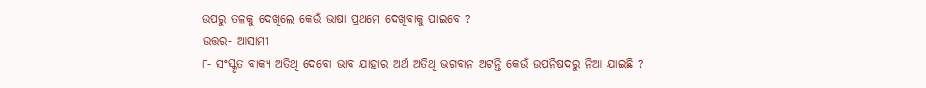ଉପରୁ ତଳକୁ ଦେଖିଲେ କେଉଁ ଭାଷା ପ୍ରଥମେ ଦେଖିବାକୁ ପାଇବେ ?
ଉତ୍ତର- ଆସାମୀ
୮- ସଂସ୍କୃତ ବାକ୍ୟ ଅତିଥି ଦେବୋ ଭାବ ଯାହାର ଅର୍ଥ ଅତିଥି ଭଗବାନ ଅଟନ୍ତି କେଉଁ ଉପନିଷଦରୁ ନିଆ ଯାଇଛି ?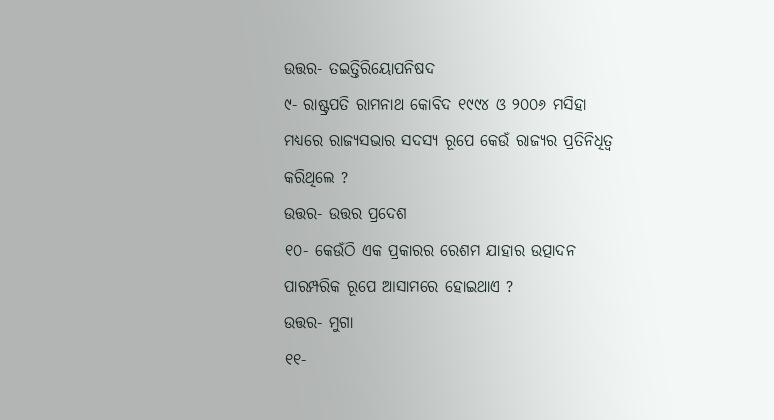ଉତ୍ତର- ତଇତ୍ତିରିୟୋପନିଷଦ
୯- ରାଷ୍ଟ୍ରପତି ରାମନାଥ କୋବିଦ ୧୯୯୪ ଓ ୨୦୦୬ ମସିହା ମଧ୍ୟରେ ରାଜ୍ୟସଭାର ସଦସ୍ୟ ରୂପେ କେଉଁ ରାଜ୍ୟର ପ୍ରତିନିଧିତ୍ଵ କରିଥିଲେ ?
ଉତ୍ତର- ଉତ୍ତର ପ୍ରଦେଶ
୧୦- କେଉଁଠି ଏକ ପ୍ରକାରର ରେଶମ ଯାହାର ଉତ୍ପାଦନ ପାରମ୍ପରିକ ରୂପେ ଆସାମରେ ହୋଇଥାଏ ?
ଉତ୍ତର- ମୁଗା
୧୧-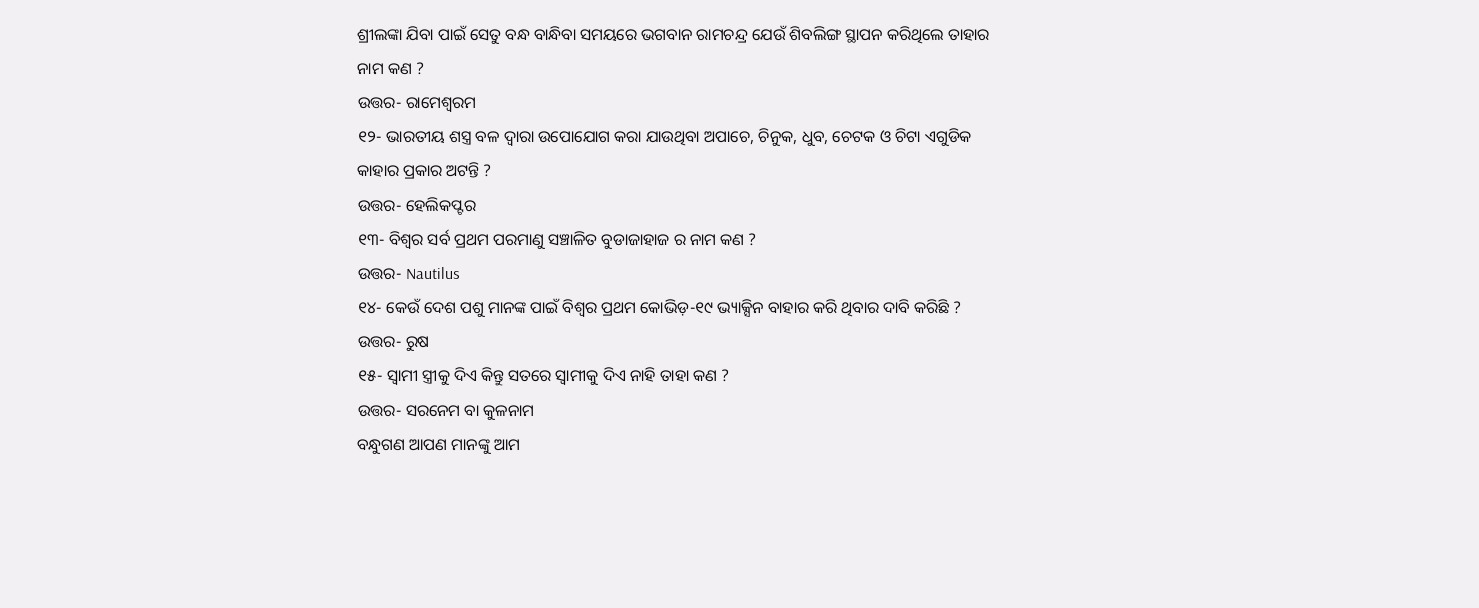ଶ୍ରୀଲଙ୍କା ଯିବା ପାଇଁ ସେତୁ ବନ୍ଧ ବାନ୍ଧିବା ସମୟରେ ଭଗବାନ ରାମଚନ୍ଦ୍ର ଯେଉଁ ଶିବଲିଙ୍ଗ ସ୍ଥାପନ କରିଥିଲେ ତାହାର ନାମ କଣ ?
ଉତ୍ତର- ରାମେଶ୍ଵରମ
୧୨- ଭାରତୀୟ ଶସ୍ତ୍ର ବଳ ଦ୍ଵାରା ଉପୋଯୋଗ କରା ଯାଉଥିବା ଅପାଚେ, ଚିନୁକ, ଧୁବ, ଚେଟକ ଓ ଚିଟା ଏଗୁଡିକ କାହାର ପ୍ରକାର ଅଟନ୍ତି ?
ଉତ୍ତର- ହେଲିକପ୍ଟର
୧୩- ବିଶ୍ଵର ସର୍ବ ପ୍ରଥମ ପରମାଣୁ ସଞ୍ଚାଳିତ ବୁଡାଜାହାଜ ର ନାମ କଣ ?
ଉତ୍ତର- Nautilus
୧୪- କେଉଁ ଦେଶ ପଶୁ ମାନଙ୍କ ପାଇଁ ବିଶ୍ଵର ପ୍ରଥମ କୋଭିଡ଼-୧୯ ଭ୍ୟାକ୍ସିନ ବାହାର କରି ଥିବାର ଦାବି କରିଛି ?
ଉତ୍ତର- ରୁଷ
୧୫- ସ୍ଵାମୀ ସ୍ତ୍ରୀକୁ ଦିଏ କିନ୍ତୁ ସତରେ ସ୍ଵାମୀକୁ ଦିଏ ନାହି ତାହା କଣ ?
ଉତ୍ତର- ସରନେମ ବା କୁଳନାମ
ବନ୍ଧୁଗଣ ଆପଣ ମାନଙ୍କୁ ଆମ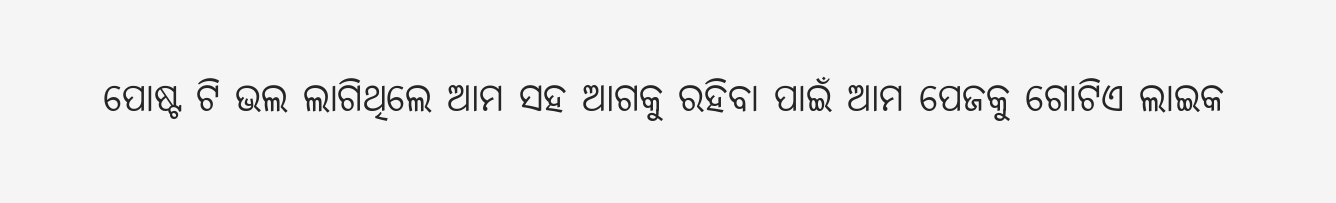ପୋଷ୍ଟ ଟି ଭଲ ଲାଗିଥିଲେ ଆମ ସହ ଆଗକୁ ରହିବା ପାଇଁ ଆମ ପେଜକୁ ଗୋଟିଏ ଲାଇକ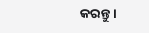କରନ୍ତୁ ।